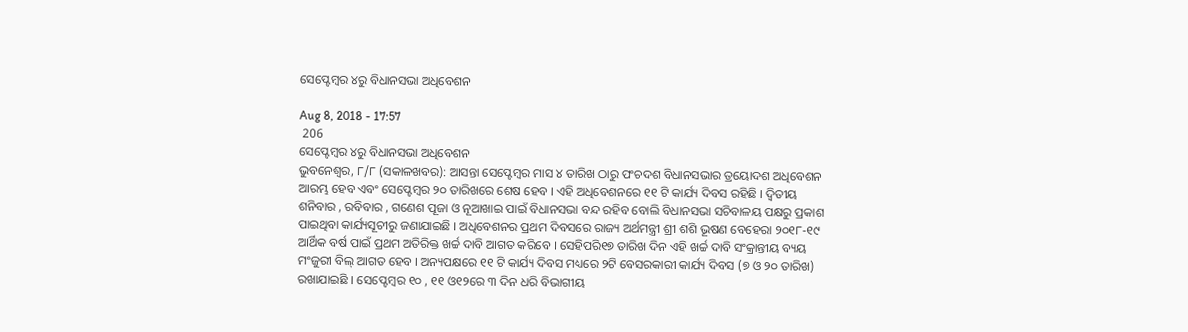ସେପ୍ଟେମ୍ବର ୪ରୁ ବିଧାନସଭା ଅଧିବେଶନ

Aug 8, 2018 - 17:57
 206
ସେପ୍ଟେମ୍ବର ୪ରୁ ବିଧାନସଭା ଅଧିବେଶନ
ଭୁବନେଶ୍ୱର, ୮/୮ (ସକାଳଖବର): ଆସନ୍ତା ସେପ୍ଟେମ୍ବର ମାସ ୪ ତାରିଖ ଠାରୁ ପଂଚଦଶ ବିଧାନସଭାର ତ୍ରୟୋଦଶ ଅଧିବେଶନ ଆରମ୍ଭ ହେବ ଏବଂ ସେପ୍ଟେମ୍ବର ୨୦ ତାରିଖରେ ଶେଷ ହେବ । ଏହି ଅଧିବେଶନରେ ୧୧ ଟି କାର୍ଯ୍ୟ ଦିବସ ରହିଛି । ଦ୍ୱିତୀୟ ଶନିବାର , ରବିବାର , ଗଣେଶ ପୂଜା ଓ ନୂଆଖାଇ ପାଇଁ ବିଧାନସଭା ବନ୍ଦ ରହିବ ବୋଲି ବିଧାନସଭା ସଚିବାଳୟ ପକ୍ଷରୁ ପ୍ରକାଶ ପାଇଥିବା କାର୍ଯ୍ୟସୂଚୀରୁ ଜଣାଯାଇଛି । ଅଧିବେଶନର ପ୍ରଥମ ଦିବସରେ ରାଜ୍ୟ ଅର୍ଥମନ୍ତ୍ରୀ ଶ୍ରୀ ଶଶି ଭୂଷଣ ବେହେରା ୨୦୧୮-୧୯ ଆର୍ଥିକ ବର୍ଷ ପାଇଁ ପ୍ରଥମ ଅତିରିକ୍ତ ଖର୍ଚ୍ଚ ଦାବି ଆଗତ କରିବେ । ସେହିପରି୧୭ ତାରିଖ ଦିନ ଏହି ଖର୍ଚ୍ଚ ଦାବି ସଂକ୍ରାନ୍ତୀୟ ବ୍ୟୟ ମଂଜୁରୀ ବିଲ୍ ଆଗତ ହେବ । ଅନ୍ୟପକ୍ଷରେ ୧୧ ଟି କାର୍ଯ୍ୟ ଦିବସ ମଧ୍ୟରେ ୨ଟି ବେସରକାରୀ କାର୍ଯ୍ୟ ଦିବସ (୭ ଓ ୨୦ ତାରିଖ) ରଖାଯାଇଛି । ସେପ୍ଟେମ୍ବର ୧୦ , ୧୧ ଓ୧୨ରେ ୩ ଦିନ ଧରି ବିଭାଗୀୟ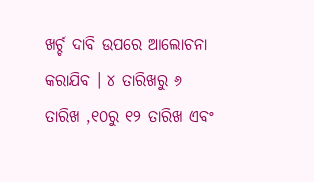ଖର୍ଚ୍ଚ ଦାବି ଉପରେ ଆଲୋଚନା କରାଯିବ । ୪ ତାରିଖରୁ ୬ ତାରିଖ ,୧୦ରୁ ୧୨ ତାରିଖ ଏବଂ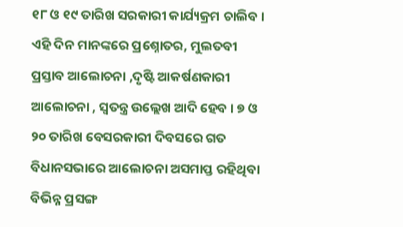୧୮ ଓ ୧୯ ତାରିଖ ସରକାରୀ କାର୍ଯ୍ୟକ୍ରମ ଚାଲିବ । ଏହି ଦିନ ମାନଙ୍କରେ ପ୍ରଶ୍ନୋତର, ମୁଲତବୀ ପ୍ରସ୍ତାବ ଆଲୋଚନା ,ଦୃଷ୍ଟି ଆକର୍ଷଣକାରୀ ଆଲୋଚନା , ସ୍ୱତନ୍ତ୍ର ଉଲ୍ଲେଖ ଆଦି ହେବ । ୭ ଓ ୨୦ ତାରିଖ ବେସରକାରୀ ଦିବସରେ ଗତ ବିଧାନସଭାରେ ଆଲୋଚନା ଅସମାପ୍ତ ରହିଥିବା ବିଭିନ୍ନ ପ୍ରସଙ୍ଗ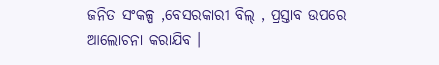ଜନିତ ସଂକଳ୍ପ ,ବେସରକାରୀ ବିଲ୍ , ପ୍ରସ୍ତାବ ଉପରେ ଆଲୋଚନା କରାଯିବ ।